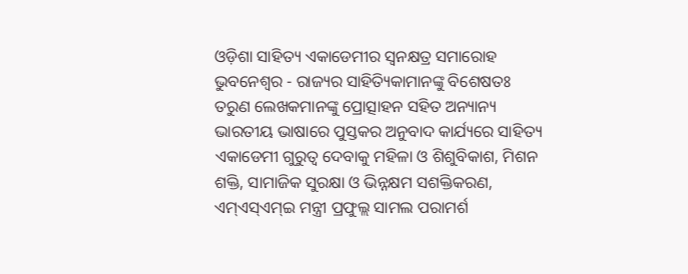ଓଡ଼ିଶା ସାହିତ୍ୟ ଏକାଡେମୀର ସ୍ୱନକ୍ଷତ୍ର ସମାରୋହ
ଭୁବନେଶ୍ୱର - ରାଜ୍ୟର ସାହିତ୍ୟିକାମାନଙ୍କୁ ବିଶେଷତଃ ତରୁଣ ଲେଖକମାନଙ୍କୁ ପ୍ରୋତ୍ସାହନ ସହିତ ଅନ୍ୟାନ୍ୟ ଭାରତୀୟ ଭାଷାରେ ପୁସ୍ତକର ଅନୁବାଦ କାର୍ଯ୍ୟରେ ସାହିତ୍ୟ ଏକାଡେମୀ ଗୁରୁତ୍ୱ ଦେବାକୁ ମହିଳା ଓ ଶିଶୁବିକାଶ, ମିଶନ ଶକ୍ତି, ସାମାଜିକ ସୁରକ୍ଷା ଓ ଭିନ୍ନକ୍ଷମ ସଶକ୍ତିକରଣ, ଏମ୍ଏସ୍ଏମ୍ଇ ମନ୍ତ୍ରୀ ପ୍ରଫୁଲ୍ଲ ସାମଲ ପରାମର୍ଶ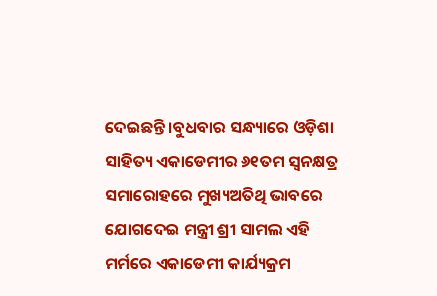ଦେଇଛନ୍ତି ।ବୁଧବାର ସନ୍ଧ୍ୟାରେ ଓଡ଼ିଶା ସାହିତ୍ୟ ଏକାଡେମୀର ୬୧ତମ ସ୍ୱନକ୍ଷତ୍ର ସମାରୋହରେ ମୁଖ୍ୟଅତିଥି ଭାବରେ ଯୋଗଦେଇ ମନ୍ତ୍ରୀ ଶ୍ରୀ ସାମଲ ଏହି ମର୍ମରେ ଏକାଡେମୀ କାର୍ଯ୍ୟକ୍ରମ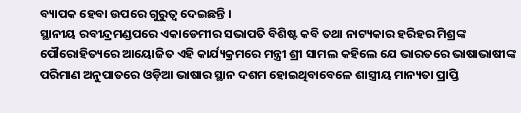ବ୍ୟାପକ ହେବା ଉପରେ ଗୁରୁତ୍ୱ ଦେଇଛନ୍ତି ।
ସ୍ଥାନୀୟ ରବୀନ୍ଦ୍ରମଣ୍ଡପରେ ଏକାଡେମୀର ସଭାପତି ବିଶିଷ୍ଟ କବି ତଥା ନାଟ୍ୟକାର ହରିହର ମିଶ୍ରଙ୍କ ପୌରୋହିତ୍ୟରେ ଆୟୋଜିତ ଏହି କାର୍ଯ୍ୟକ୍ରମରେ ମନ୍ତ୍ରୀ ଶ୍ରୀ ସାମଲ କହିଲେ ଯେ ଭାରତରେ ଭାଷାଭାଷୀଙ୍କ ପରିମାଣ ଅନୁପାତରେ ଓଡ଼ିଆ ଭାଷାର ସ୍ଥାନ ଦଶମ ହୋଇଥିବାବେଳେ ଶାସ୍ତ୍ରୀୟ ମାନ୍ୟତା ପ୍ରାପ୍ତି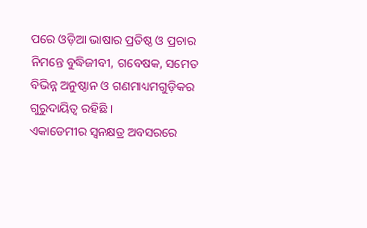ପରେ ଓଡ଼ିଆ ଭାଷାର ପ୍ରତିଷ୍ଠ ଓ ପ୍ରଚାର ନିମନ୍ତେ ବୁଦ୍ଧିଜୀବୀ, ଗବେଷକ, ସମେତ ବିଭିନ୍ନ ଅନୁଷ୍ଠାନ ଓ ଗଣମାଧ୍ୟମଗୁଡ଼ିକର ଗୁରୁଦାୟିତ୍ୱ ରହିଛି ।
ଏକାଡେମୀର ସ୍ୱନକ୍ଷତ୍ର ଅବସରରେ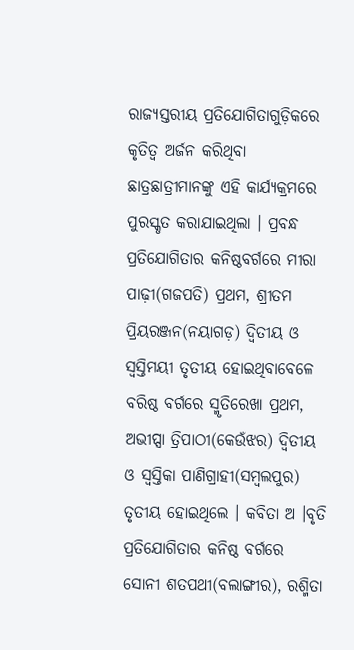ରାଜ୍ୟସ୍ତରୀୟ ପ୍ରତିଯୋଗିତାଗୁଡ଼ିକରେ କୃତିତ୍ୱ ଅର୍ଜନ କରିଥିବା ଛାତ୍ରଛାତ୍ରୀମାନଙ୍କୁ ଏହି କାର୍ଯ୍ୟକ୍ରମରେ ପୁରସ୍କୃତ କରାଯାଇଥିଲା । ପ୍ରବନ୍ଧ ପ୍ରତିଯୋଗିତାର କନିଷ୍ଠବର୍ଗରେ ମୀରା ପାଢ଼ୀ(ଗଜପତି) ପ୍ରଥମ, ଶ୍ରୀତମ ପ୍ରିୟରଞ୍ଜନ(ନୟାଗଡ଼) ଦ୍ୱିତୀୟ ଓ ସ୍ୱସ୍ତିମୟୀ ତୃତୀୟ ହୋଇଥିବାବେଳେ ବରିଷ୍ଠ ବର୍ଗରେ ସ୍ମୃତିରେଖା ପ୍ରଥମ, ଅଭୀପ୍ସା ତ୍ରିପାଠୀ(କେଉଁଝର) ଦ୍ୱିତୀୟ ଓ ସ୍ୱସ୍ତିକା ପାଣିଗ୍ରାହୀ(ସମ୍ବଲପୁର) ତୃତୀୟ ହୋଇଥିଲେ । କବିତା ଅ ।ବୃତି ପ୍ରତିଯୋଗିତାର କନିଷ୍ଠ ବର୍ଗରେ ସୋନୀ ଶତପଥୀ(ବଲାଙ୍ଗୀର), ରଶ୍ମିତା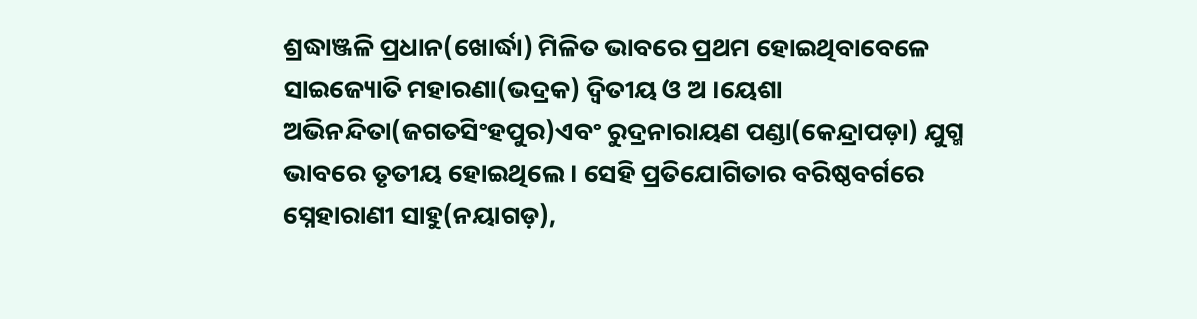ଶ୍ରଦ୍ଧାଞ୍ଜଳି ପ୍ରଧାନ(ଖୋର୍ଦ୍ଧା) ମିଳିତ ଭାବରେ ପ୍ରଥମ ହୋଇଥିବାବେଳେ ସାଇଜ୍ୟୋତି ମହାରଣା(ଭଦ୍ରକ) ଦ୍ୱିତୀୟ ଓ ଅ ।ୟେଶା ଅଭିନନ୍ଦିତା(ଜଗତସିଂହପୁର)ଏବଂ ରୁଦ୍ରନାରାୟଣ ପଣ୍ଡା(କେନ୍ଦ୍ରାପଡ଼ା) ଯୁଗ୍ମ ଭାବରେ ତୃତୀୟ ହୋଇଥିଲେ । ସେହି ପ୍ରତିଯୋଗିତାର ବରିଷ୍ଠବର୍ଗରେ ସ୍ନେହାରାଣୀ ସାହୁ(ନୟାଗଡ଼),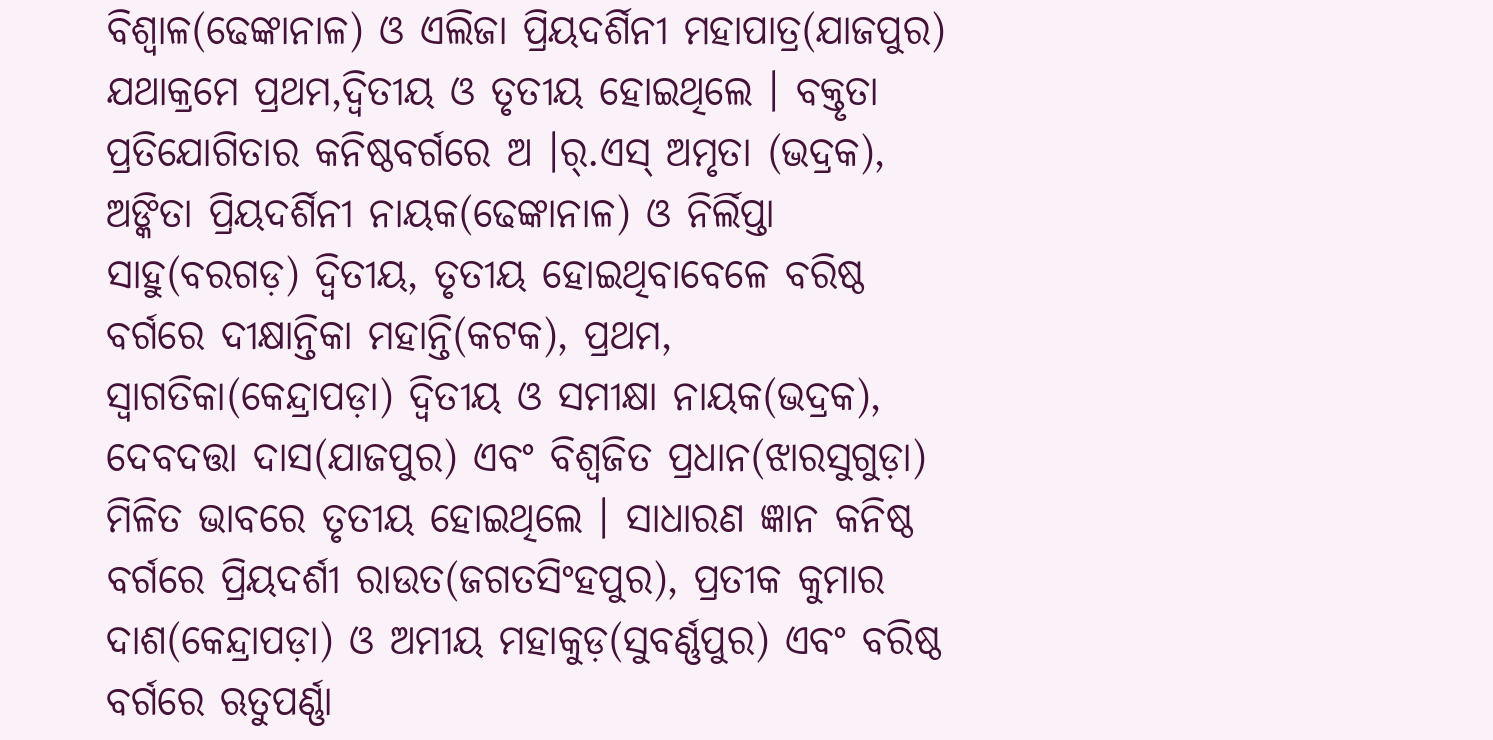ବିଶ୍ୱାଳ(ଢେଙ୍କାନାଳ) ଓ ଏଲିଜା ପ୍ରିୟଦର୍ଶିନୀ ମହାପାତ୍ର(ଯାଜପୁର) ଯଥାକ୍ରମେ ପ୍ରଥମ,ଦ୍ୱିତୀୟ ଓ ତୃତୀୟ ହୋଇଥିଲେ । ବକ୍ତୃତା ପ୍ରତିଯୋଗିତାର କନିଷ୍ଠବର୍ଗରେ ଅ ।ର୍.ଏସ୍ ଅମୃତା (ଭଦ୍ରକ), ଅଙ୍କିତା ପ୍ରିୟଦର୍ଶିନୀ ନାୟକ(ଢେଙ୍କାନାଳ) ଓ ନିର୍ଲିପ୍ତା ସାହୁ(ବରଗଡ଼) ଦ୍ୱିତୀୟ, ତୃତୀୟ ହୋଇଥିବାବେଳେ ବରିଷ୍ଠ ବର୍ଗରେ ଦୀକ୍ଷାନ୍ତିକା ମହାନ୍ତି(କଟକ), ପ୍ରଥମ, ସ୍ୱାଗତିକା(କେନ୍ଦ୍ରାପଡ଼ା) ଦ୍ୱିତୀୟ ଓ ସମୀକ୍ଷା ନାୟକ(ଭଦ୍ରକ), ଦେବଦତ୍ତା ଦାସ(ଯାଜପୁର) ଏବଂ ବିଶ୍ୱଜିତ ପ୍ରଧାନ(ଝାରସୁଗୁଡ଼ା) ମିଳିତ ଭାବରେ ତୃତୀୟ ହୋଇଥିଲେ । ସାଧାରଣ ଜ୍ଞାନ କନିଷ୍ଠ ବର୍ଗରେ ପ୍ରିୟଦର୍ଶୀ ରାଉତ(ଜଗତସିଂହପୁର), ପ୍ରତୀକ କୁମାର ଦାଶ(କେନ୍ଦ୍ରାପଡ଼ା) ଓ ଅମୀୟ ମହାକୁଡ଼(ସୁବର୍ଣ୍ଣପୁର) ଏବଂ ବରିଷ୍ଠ ବର୍ଗରେ ଋତୁପର୍ଣ୍ଣା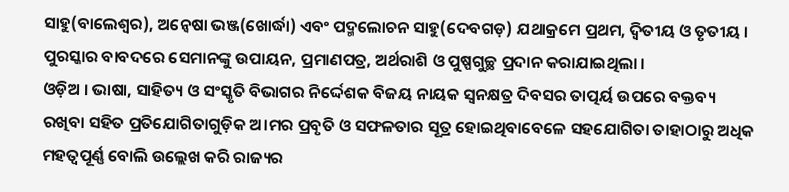ସାହୁ(ବାଲେଶ୍ୱର), ଅନ୍ୱେଷା ଭଞ୍ଜ(ଖୋର୍ଦ୍ଧା) ଏବଂ ପଦ୍ମଲୋଚନ ସାହୁ(ଦେବଗଡ଼) ଯଥାକ୍ରମେ ପ୍ରଥମ, ଦ୍ୱିତୀୟ ଓ ତୃତୀୟ । ପୁରସ୍କାର ବାବଦରେ ସେମାନଙ୍କୁ ଉପାୟନ, ପ୍ରମାଣପତ୍ର, ଅର୍ଥରାଶି ଓ ପୁଷ୍ପଗୁଚ୍ଛ ପ୍ରଦାନ କରାଯାଇଥିଲା ।
ଓଡ଼ିଅ । ଭାଷା, ସାହିତ୍ୟ ଓ ସଂସ୍କୃତି ବିଭାଗର ନିର୍ଦ୍ଦେଶକ ବିଜୟ ନାୟକ ସ୍ୱନକ୍ଷତ୍ର ଦିବସର ତାତ୍ପର୍ୟ ଉପରେ ବକ୍ତବ୍ୟ ରଖିବା ସହିତ ପ୍ରତିଯୋଗିତାଗୁଡ଼ିକ ଅ।ମର ପ୍ରବୃତି ଓ ସଫଳତାର ସୂତ୍ର ହୋଇଥିବାବେଳେ ସହଯୋଗିତା ତାହାଠାରୁ ଅଧିକ ମହତ୍ୱପୂର୍ଣ୍ଣ ବୋଲି ଉଲ୍ଲେଖ କରି ରାଜ୍ୟର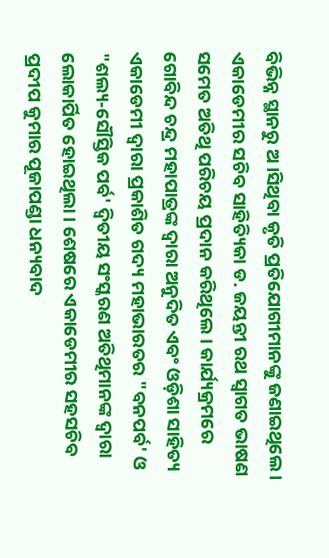ବିଭିନ୍ନ ସ୍ଥାନରୁ ଅ ।ସିଥିବା କୃତି ପ୍ରତିଯୋଗୀମାନଙ୍କୁ ଜଣାଇଥିଲେ । ଏକାଡେମୀର ସଚିବ ସାହିତ୍ୟିକା ଡ. ଜୟନ୍ତୀ ରଥ ସ୍ୱାଗତ ଭାଷଣ ସମେତ ଅତିଥି ପରିଚୟ ପ୍ରଦାନ କରିଥିଲେ । କାର୍ଯ୍ୟକ୍ରମରେ ଗୋବିନ୍ଦ ଚନ୍ଦ୍ର ମହାପାତ୍ରଙ୍କ ଦ୍ୱାରା ଅନୁଦିତ ଏବଂ ଓଡ଼ିଶା ସାହିତ୍ୟ ଏକାଡେମୀ ଦ୍ୱାରା ପ୍ରକାଶିତ ଗଦ୍ୟ ମହାଭାରତର "ବନପର୍ବ' ଓ "ଶଲ୍ୟ-ସୌସ୍ତିକ ପର୍ବ' ଦ୍ୱିତୀୟ ସଂସ୍କରଣ ଅତିଥିମାନଙ୍କ ଦ୍ୱାରା ଲୋକାର୍ପିତ ହୋଇଥିଲା । ଶେଷରେ ଏକାଡେମୀର ସହସଚିବ ପ୍ରଦୀପ କୁମାର ପୂଜାପଣ୍ଡା ଧନ୍ୟବାଦ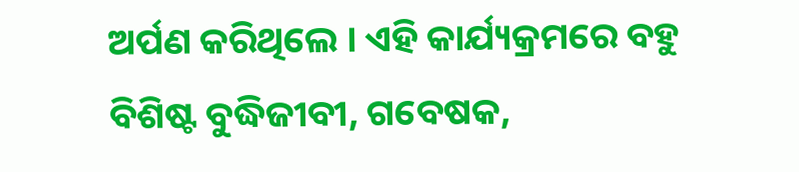ଅର୍ପଣ କରିଥିଲେ । ଏହି କାର୍ଯ୍ୟକ୍ରମରେ ବହୁ ବିଶିଷ୍ଟ ବୁଦ୍ଧିଜୀବୀ, ଗବେଷକ,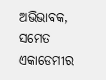ଅଭିଭାବକ, ସମେତ ଏକାଡେମୀର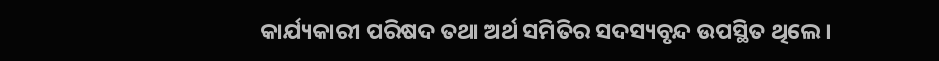କାର୍ଯ୍ୟକାରୀ ପରିଷଦ ତଥା ଅର୍ଥ ସମିତିର ସଦସ୍ୟବୃନ୍ଦ ଉପସ୍ଥିତ ଥିଲେ ।